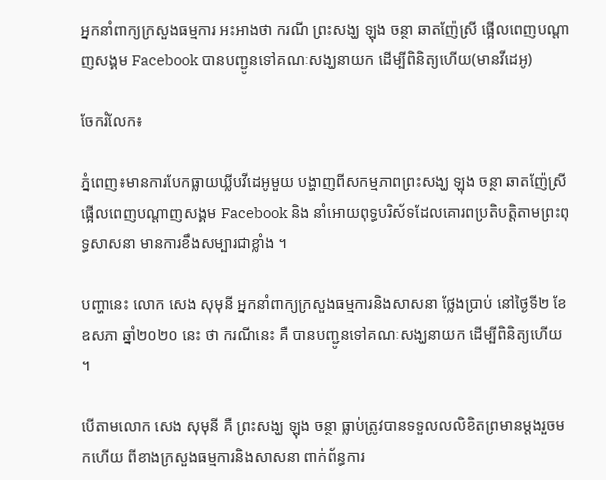អ្នកនាំពាក្យក្រសួងធម្មការ អះអាងថា ករណី ព្រះសង្ឃ ឡុង ចន្ថា ឆាតញ៉ែស្រី ផ្អើលពេញបណ្តាញសង្គម Facebook បានបញ្ជូនទៅគណៈសង្ឃនាយក ដើម្បីពិនិត្យហើយ(មានវីដេអូ)

ចែករំលែក៖

ភ្នំពេញ៖មានការបែកធ្លាយឃ្លីបវីដេអូមួយ បង្ហាញពីសកម្មភាពព្រះសង្ឃ ឡុង ចន្ថា ឆាតញ៉ែស្រី ផ្អើលពេញបណ្តាញសង្គម Facebook និង នាំអោយពុទ្ធបរិស័ទដែលគោរពប្រតិបត្តិតាមព្រះពុទ្ធសាសនា មានការខឹងសម្បារជាខ្លាំង ។

បញ្ហានេះ លោក សេង សុមុនី អ្នកនាំពាក្យក្រសួងធម្មការនិងសាសនា ថ្លែងប្រាប់ នៅថ្ងៃទី២ ខែឧសភា ឆ្នាំ២០២០ នេះ ថា ករណីនេះ គឺ បានបញ្ជូនទៅគណៈសង្ឃនាយក ដើម្បីពិនិត្យហើយ ។

បើតាមលោក សេង សុមុនី គឺ ព្រះសង្ឃ ឡុង ចន្ថា ធ្លាប់ត្រូវបានទទួលលលិខិតព្រមានម្តងរួចមកហើយ ពីខាងក្រសួងធម្មការនិងសាសនា ពាក់ព័ន្ធការ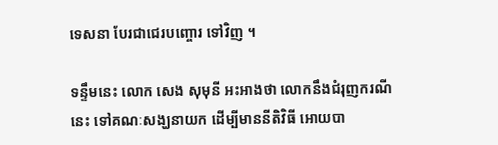ទេសនា បែរជាជេរបញ្ចោរ ទៅវិញ ។

ទន្ទឹមនេះ លោក សេង សុមុនី អះអាងថា លោកនឹងជំរុញករណីនេះ ទៅគណៈសង្ឃនាយក ដើម្បីមាននីតិវិធី អោយបា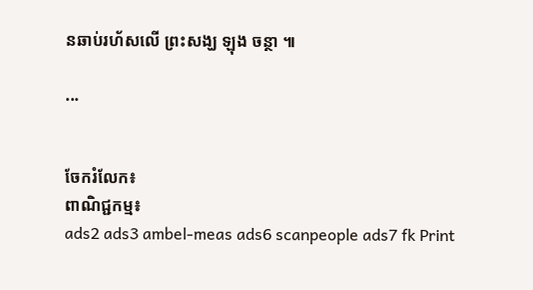នឆាប់រហ័សលើ ព្រះសង្ឃ ឡុង ចន្ថា ៕

...


ចែករំលែក៖
ពាណិជ្ជកម្ម៖
ads2 ads3 ambel-meas ads6 scanpeople ads7 fk Print